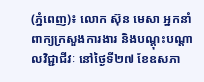(ភ្នំពេញ)៖ លោក ស៊ុន មេសា អ្នកនាំពាក្យក្រសួងការងារ និងបណ្ដុះបណ្ដាលវិជ្ជាជីវៈ នៅថ្ងៃទី២៧ ខែឧសភា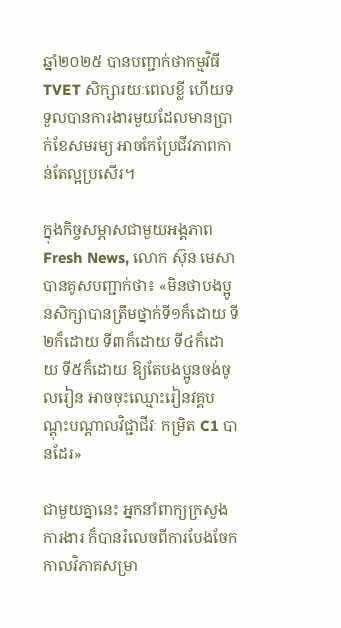ឆ្នាំ២០២៥ បានបញ្ជាក់ថាកម្មវិធី TVET សិក្សារយៈពេលខ្លី ហើយទទួលបានការងារមួយដែលមានប្រាក់ខែសមរម្យ អាចកែប្រែជីវភាពកាន់តែល្អប្រសើរ។

ក្នុងកិច្ចសម្ភាសជាមួយអង្គភាព Fresh News, លោក ស៊ុន មេសា បានគូសបញ្ជាក់ថា៖ «មិនថាបងប្អូនសិក្សាបានត្រឹមថ្នាក់ទី១ក៏ដោយ ទី២ក៏ដោយ ទី៣ក៏ដោយ ទី៤ក៏ដោយ ទី៥ក៏ដោយ ឱ្យតែបងប្អូនចង់ចូលរៀន អាចចុះឈ្មោះរៀនវគ្គបណ្ដុះបណ្ដាលវិជ្ជាជីវៈ កម្រិត C1 បានដែរ»

ជាមួយគ្នានេះ អ្នកនាំពាក្យក្រសួងការងារ ក៏បានរំលេចពីការបែងចែកកាលវិភាគសម្រា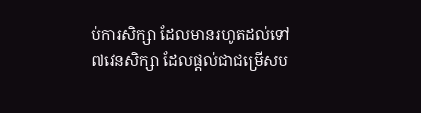ប់ការសិក្សា ដែលមានរហូតដល់ទៅ៧វេនសិក្សា ដែលផ្ដល់ជាជម្រើសប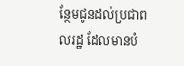ន្ថែមជូនដល់ប្រជាពលរដ្ឋ ដែលមានបំ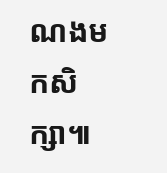ណងមកសិក្សា៕